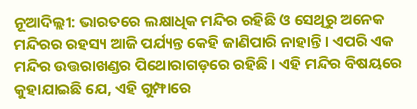ନୂଆଦିଲ୍ଲୀ: ଭାରତରେ ଲକ୍ଷାଧିକ ମନ୍ଦିର ରହିଛି ଓ ସେଥିରୁ ଅନେକ ମନ୍ଦିରର ରହସ୍ୟ ଆଜି ପର୍ଯ୍ୟନ୍ତ କେହି ଜାଣିପାରି ନାହାନ୍ତି । ଏପରି ଏକ ମନ୍ଦିର ଉତ୍ତରାଖଣ୍ଡର ପିଥୋରାଗଡ଼ରେ ରହିଛି । ଏହି ମନ୍ଦିର ବିଷୟରେ କୁହାଯାଇଛି ଯେ, ଏହି ଗୁମ୍ଫାରେ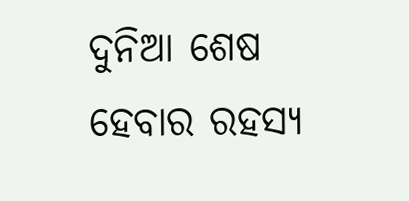ଦୁନିଆ ଶେଷ ହେବାର ରହସ୍ୟ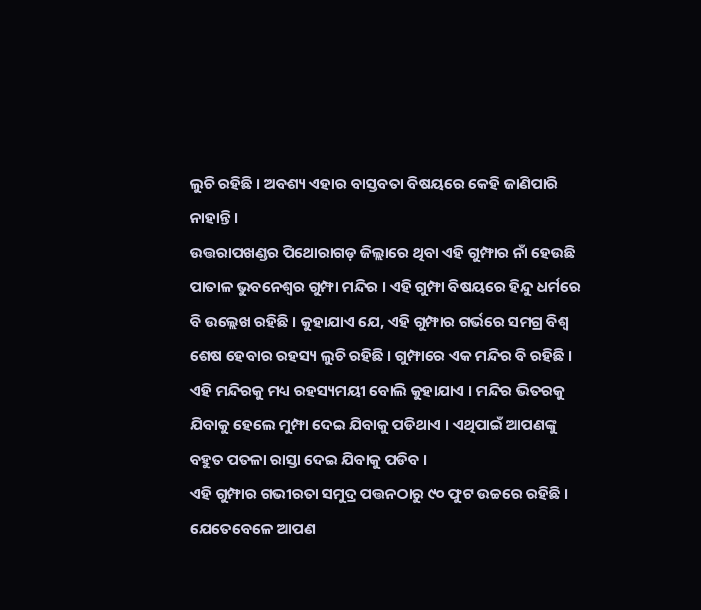ଲୁଚି ରହିଛି । ଅବଶ୍ୟ ଏହାର ବାସ୍ତବତା ବିଷୟରେ କେହି ଜାଣିପାରି ନାହାନ୍ତି ।
ଉତ୍ତରାପଖଣ୍ଡର ପିଥୋରାଗଡ଼ ଜିଲ୍ଲାରେ ଥିବା ଏହି ଗୁମ୍ଫାର ନାଁ ହେଉଛି ପାତାଳ ଭୁବନେଶ୍ୱର ଗୁମ୍ଫା ମନ୍ଦିର । ଏହି ଗୁମ୍ଫା ବିଷୟରେ ହିନ୍ଦୁ ଧର୍ମରେ ବି ଉଲ୍ଲେଖ ରହିଛି । କୁହାଯାଏ ଯେ, ଏହି ଗୁମ୍ଫାର ଗର୍ଭରେ ସମଗ୍ର ବିଶ୍ୱ ଶେଷ ହେବାର ରହସ୍ୟ ଲୁଚି ରହିଛି । ଗୁମ୍ଫାରେ ଏକ ମନ୍ଦିର ବି ରହିଛି । ଏହି ମନ୍ଦିରକୁ ମଧ୍ୟ ରହସ୍ୟମୟୀ ବୋଲି କୁହାଯାଏ । ମନ୍ଦିର ଭିତରକୁ ଯିବାକୁ ହେଲେ ମୁମ୍ଫା ଦେଇ ଯିବାକୁ ପଡିଥାଏ । ଏଥିପାଇଁ ଆପଣଙ୍କୁ ବହୁତ ପତଳା ରାସ୍ତା ଦେଇ ଯିବାକୁ ପଡିବ ।
ଏହି ଗୁମ୍ଫାର ଗଭୀରତା ସମୁଦ୍ର ପତ୍ତନଠାରୁ ୯୦ ଫୁଟ ଉଚ୍ଚରେ ରହିଛି । ଯେତେବେଳେ ଆପଣ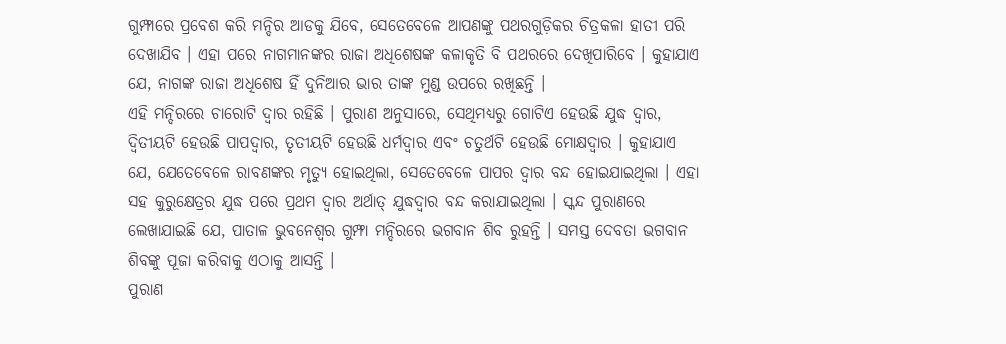ଗୁମ୍ଫାରେ ପ୍ରବେଶ କରି ମନ୍ଦିର ଆଡକୁ ଯିବେ, ସେତେବେଳେ ଆପଣଙ୍କୁ ପଥରଗୁଡ଼ିକର ଚିତ୍ରକଳା ହାତୀ ପରି ଦେଖାଯିବ । ଏହା ପରେ ନାଗମାନଙ୍କର ରାଜା ଅଧିଶେଷଙ୍କ କଳାକୃତି ବି ପଥରରେ ଦେଖିପାରିବେ । କୁହାଯାଏ ଯେ, ନାଗଙ୍କ ରାଜା ଅଧିଶେଷ ହିଁ ଦୁନିଆର ଭାର ତାଙ୍କ ମୁଣ୍ଡ ଉପରେ ରଖିଛନ୍ତି ।
ଏହି ମନ୍ଦିରରେ ଚାରୋଟି ଦ୍ୱାର ରହିଛି । ପୁରାଣ ଅନୁସାରେ, ସେଥିମଧ୍ୟରୁ ଗୋଟିଏ ହେଉଛି ଯୁଦ୍ଧ ଦ୍ୱାର, ଦ୍ୱିତୀୟଟି ହେଉଛି ପାପଦ୍ୱାର, ତୃତୀୟଟି ହେଉଛି ଧର୍ମଦ୍ୱାର ଏବଂ ଚତୁର୍ଥଟି ହେଉଛି ମୋକ୍ଷଦ୍ୱାର । କୁହାଯାଏ ଯେ, ଯେତେବେଳେ ରାବଣଙ୍କର ମୃତ୍ୟୁ ହୋଇଥିଲା, ସେତେବେଳେ ପାପର ଦ୍ୱାର ବନ୍ଦ ହୋଇଯାଇଥିଲା । ଏହା ସହ କୁରୁକ୍ଷେତ୍ରର ଯୁଦ୍ଧ ପରେ ପ୍ରଥମ ଦ୍ୱାର ଅର୍ଥାତ୍ ଯୁଦ୍ଧଦ୍ୱାର ବନ୍ଦ କରାଯାଇଥିଲା । ସ୍କନ୍ଦ ପୁରାଣରେ ଲେଖାଯାଇଛି ଯେ, ପାତାଳ ଭୁବନେଶ୍ୱର ଗୁମ୍ଫା ମନ୍ଦିରରେ ଭଗବାନ ଶିବ ରୁହନ୍ତି । ସମସ୍ତ ଦେବତା ଭଗବାନ ଶିବଙ୍କୁ ପୂଜା କରିବାକୁ ଏଠାକୁ ଆସନ୍ତି ।
ପୁରାଣ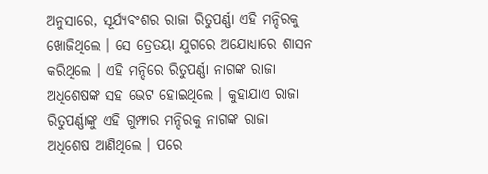ଅନୁସାରେ, ସୂର୍ଯ୍ୟବଂଶର ରାଜା ରିତୁପର୍ଣ୍ଣା ଏହି ମନ୍ଦିରକୁ ଖୋଜିଥିଲେ । ସେ ତ୍ରେତୟା ଯୁଗରେ ଅଯୋଧ୍ୟାରେ ଶାସନ କରିଥିଲେ । ଏହି ମନ୍ଦିରେ ରିତୁପର୍ଣ୍ଣା ନାଗଙ୍କ ରାଜା ଅଧିଶେଷଙ୍କ ସହ ଭେଟ ହୋଇଥିଲେ । କୁହାଯାଏ ରାଜା ରିତୁପର୍ଣ୍ଣାଙ୍କୁ ଏହି ଗୁମ୍ଫାର ମନ୍ଦିରକୁ ନାଗଙ୍କ ରାଜା ଅଧିଶେଷ ଆଣିଥିଲେ । ପରେ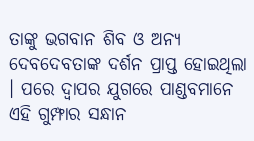ତାଙ୍କୁ ଭଗବାନ ଶିବ ଓ ଅନ୍ୟ ଦେବଦେବତାଙ୍କ ଦର୍ଶନ ପ୍ରାପ୍ତ ହୋଇଥିଲା । ପରେ ଦ୍ୱାପର ଯୁଗରେ ପାଣ୍ଡବମାନେ ଏହି ଗୁମ୍ଫାର ସନ୍ଧାନ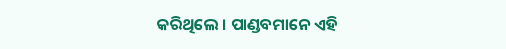କରିଥିଲେ । ପାଣ୍ଡବମାନେ ଏହି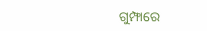ଗୁମ୍ଫାରେ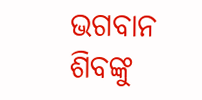ଭଗବାନ ଶିବଙ୍କୁ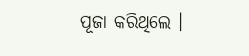ପୂଜା କରିଥିଲେ ।